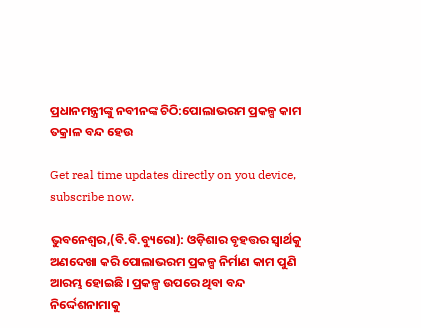ପ୍ରଧାନମନ୍ତ୍ରୀଙ୍କୁ ନବୀନଙ୍କ ଚିଠି:ପୋଲାଭରମ ପ୍ରକଳ୍ପ କାମ ତକ୍ରାଳ ବନ୍ଦ ହେଉ

Get real time updates directly on you device, subscribe now.

ଭୁବନେଶ୍ୱର,(ବି.ବି.ବ୍ୟୁରୋ): ଓଡ଼ିଶାର ବୃହତ୍ତର ସ୍ୱାର୍ଥକୁ ଅଣଦେଖା କରି ପୋଲାଭରମ ପ୍ରକଳ୍ପ ନିର୍ମାଣ କାମ ପୁଣି ଆରମ୍ଭ ହୋଇଛି । ପ୍ରକଳ୍ପ ଉପରେ ଥିବା ବନ୍ଦ ନିର୍ଦ୍ଦେଶନାମାକୁ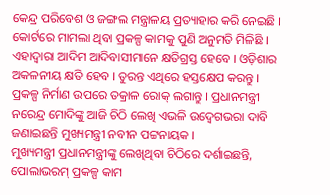କେନ୍ଦ୍ର ପରିବେଶ ଓ ଜଙ୍ଗଲ ମନ୍ତ୍ରାଳୟ ପ୍ରତ୍ୟାହାର କରି ନେଇଛି । କୋର୍ଟରେ ମାମଲା ଥିବା ପ୍ରକଳ୍ପ କାମକୁ ପୁଣି ଅନୁମତି ମିଳିଛି । ଏହାଦ୍ୱାରା ଆଦିମ ଆଦିବାସୀମାନେ କ୍ଷତିଗ୍ରସ୍ତ ହେବେ । ଓଡ଼ିଶାର ଅକଳନୀୟ କ୍ଷତି ହେବ । ତୁରନ୍ତ ଏଥିରେ ହସ୍ତକ୍ଷେପ କରନ୍ତୁ । ପ୍ରକଳ୍ପ ନିର୍ମାଣ ଉପରେ ତକ୍ରାଳ ରୋକ୍ ଲଗାନ୍ତୁ । ପ୍ରଧାନମନ୍ତ୍ରୀ ନରେନ୍ଦ୍ର ମୋଦିଙ୍କୁ ଆଜି ଚିଠି ଲେଖି ଏଭଳି ଉଦ୍ବେଗଭରା ଦାବି ଜଣାଇଛନ୍ତି ମୁଖ୍ୟମନ୍ତ୍ରୀ ନବୀନ ପଟ୍ଟନାୟକ ।
ମୁଖ୍ୟମନ୍ତ୍ରୀ ପ୍ରଧାନମନ୍ତ୍ରୀଙ୍କୁ ଲେଖିଥିବା ଚିଠିରେ ଦର୍ଶାଇଛନ୍ତି, ପୋଲାଭରମ୍ ପ୍ରକଳ୍ପ କାମ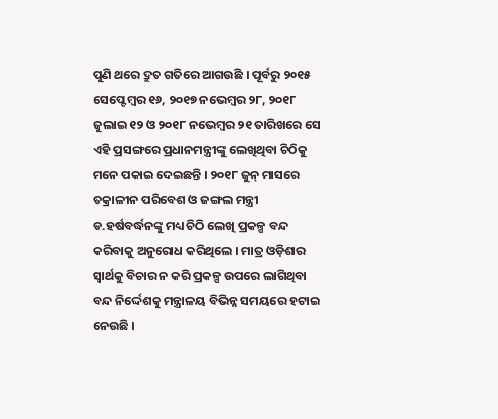ପୁଣି ଥରେ ଦ୍ରୁତ ଗତିରେ ଆଗଉଛି । ପୂର୍ବରୁ ୨୦୧୫ ସେପ୍ଟେମ୍ବର ୧୬, ୨୦୧୭ ନଭେମ୍ବର ୨୮, ୨୦୧୮ ଜୁଲାଇ ୧୨ ଓ ୨୦୧୮ ନଭେମ୍ବର ୨୧ ତାରିଖରେ ସେ ଏହି ପ୍ରସଙ୍ଗରେ ପ୍ରଧାନମନ୍ତ୍ରୀଙ୍କୁ ଲେଖିଥିବା ଚିଠିକୁ ମନେ ପକାଇ ଦେଇଛନ୍ତି । ୨୦୧୮ ଜୁନ୍ ମାସରେ ତକ୍ରାଳୀନ ପରିବେଶ ଓ ଜଙ୍ଗଲ ମନ୍ତ୍ରୀ ଡ.ହର୍ଷବର୍ଦ୍ଧନଙ୍କୁ ମଧ୍ୟ ଚିଠି ଲେଖି ପ୍ରକଳ୍ପ ବନ୍ଦ କରିବାକୁ ଅନୁରୋଧ କରିଥିଲେ । ମାତ୍ର ଓଡ଼ିଶାର ସ୍ୱାର୍ଥକୁ ବିଚାର ନ କରି ପ୍ରକଳ୍ପ ଉପରେ ଲାଗିଥିବା ବନ୍ଦ ନିର୍ଦ୍ଦେଶକୁ ମନ୍ତ୍ରାଳୟ ବିଭିନ୍ନ ସମୟରେ ହଟାଇ ନେଉଛି ।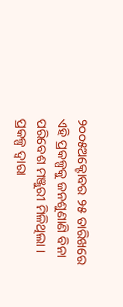୨୦୦୫ଅକ୍ଟୋବର ୨୫ ତାରିଖରେ ଏହି ପ୍ରକଳ୍ପକୁ ଜନଶୁଣାଣି ବିନା ପରିବେଶ ମଞ୍ଜୁରୀ ମିଳିଥିଲା । ପ୍ରକଳ୍ପ ଦ୍ୱାରା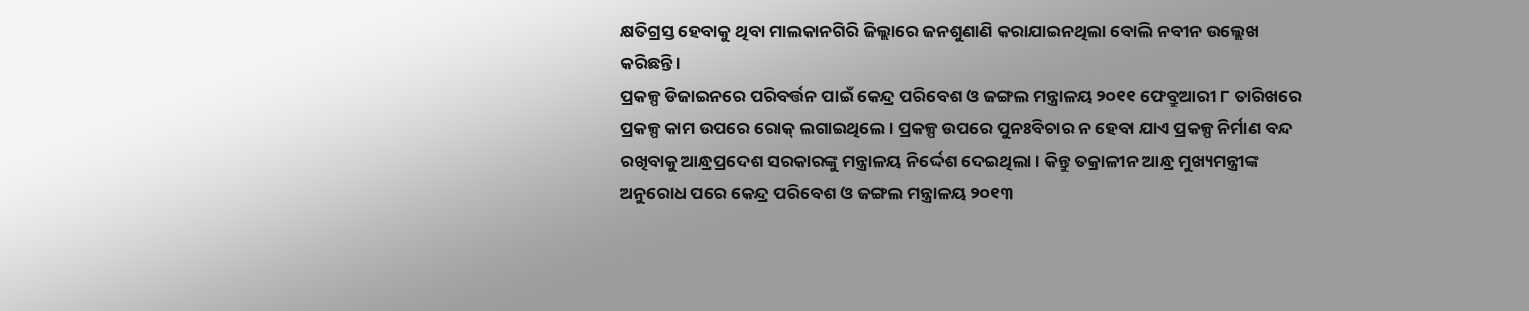କ୍ଷତିଗ୍ରସ୍ତ ହେବାକୁ ଥିବା ମାଲକାନଗିରି ଜିଲ୍ଲାରେ ଜନଶୁଣାଣି କରାଯାଇନଥିଲା ବୋଲି ନବୀନ ଉଲ୍ଲେଖ କରିଛନ୍ତି ।
ପ୍ରକଳ୍ପ ଡିଜାଇନରେ ପରିବର୍ତ୍ତନ ପାଇଁ କେନ୍ଦ୍ର ପରିବେଶ ଓ ଜଙ୍ଗଲ ମନ୍ତ୍ରାଳୟ ୨୦୧୧ ଫେବ୍ରୁଆରୀ ୮ ତାରିଖରେ ପ୍ରକଳ୍ପ କାମ ଉପରେ ରୋକ୍ ଲଗାଇଥିଲେ । ପ୍ରକଳ୍ପ ଉପରେ ପୁନଃବିଚାର ନ ହେବା ଯାଏ ପ୍ରକଳ୍ପ ନିର୍ମାଣ ବନ୍ଦ ରଖିବାକୁ ଆନ୍ଧ୍ରପ୍ରଦେଶ ସରକାରଙ୍କୁ ମନ୍ତ୍ରାଳୟ ନିର୍ଦ୍ଦେଶ ଦେଇଥିଲା । କିନ୍ତୁ ତକ୍ରାଳୀନ ଆନ୍ଧ୍ର ମୁଖ୍ୟମନ୍ତ୍ରୀଙ୍କ ଅନୁରୋଧ ପରେ କେନ୍ଦ୍ର ପରିବେଶ ଓ ଜଙ୍ଗଲ ମନ୍ତ୍ରାଳୟ ୨୦୧୩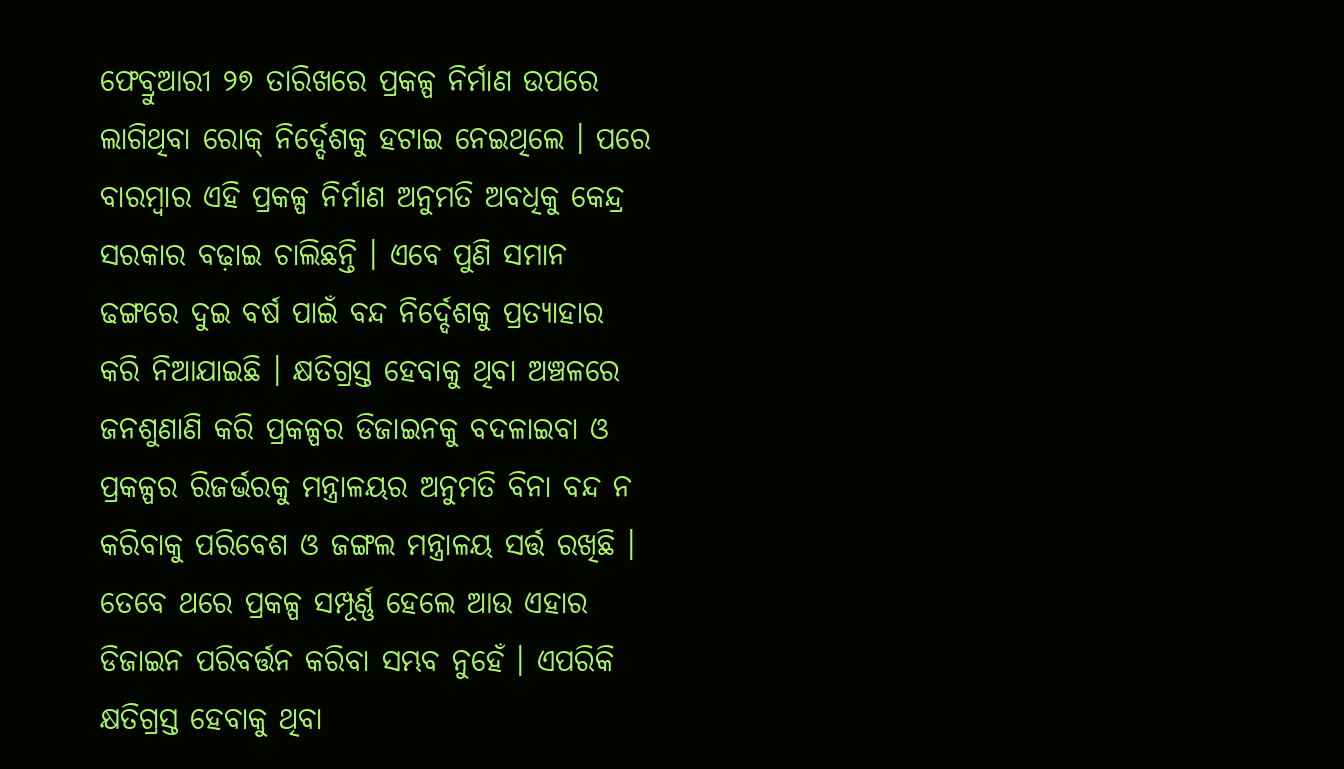ଫେବ୍ରୁଆରୀ ୨୭ ତାରିଖରେ ପ୍ରକଳ୍ପ ନିର୍ମାଣ ଉପରେ ଲାଗିଥିବା ରୋକ୍ ନିର୍ଦ୍ଦେଶକୁ ହଟାଇ ନେଇଥିଲେ । ପରେ ବାରମ୍ବାର ଏହି ପ୍ରକଳ୍ପ ନିର୍ମାଣ ଅନୁମତି ଅବଧିକୁ କେନ୍ଦ୍ର ସରକାର ବଢ଼ାଇ ଚାଲିଛନ୍ତି । ଏବେ ପୁଣି ସମାନ ଢଙ୍ଗରେ ଦୁଇ ବର୍ଷ ପାଇଁ ବନ୍ଦ ନିର୍ଦ୍ଦେଶକୁ ପ୍ରତ୍ୟାହାର କରି ନିଆଯାଇଛି । କ୍ଷତିଗ୍ରସ୍ତ ହେବାକୁ ଥିବା ଅଞ୍ଚଳରେ ଜନଶୁଣାଣି କରି ପ୍ରକଳ୍ପର ଡିଜାଇନକୁ ବଦଳାଇବା ଓ ପ୍ରକଳ୍ପର ରିଜର୍ଭରକୁ ମନ୍ତ୍ରାଳୟର ଅନୁମତି ବିନା ବନ୍ଦ ନ କରିବାକୁ ପରିବେଶ ଓ ଜଙ୍ଗଲ ମନ୍ତ୍ରାଳୟ ସର୍ତ୍ତ ରଖିଛି । ତେବେ ଥରେ ପ୍ରକଳ୍ପ ସମ୍ପୂର୍ଣ୍ଣ ହେଲେ ଆଉ ଏହାର ଡିଜାଇନ ପରିବର୍ତ୍ତନ କରିବା ସମ୍ଭବ ନୁହେଁ । ଏପରିକି କ୍ଷତିଗ୍ରସ୍ତ ହେବାକୁ ଥିବା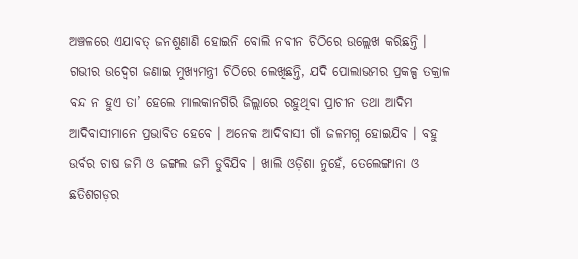ଅଞ୍ଚଳରେ ଏଯାବତ୍ ଜନଶୁଣାଣି ହୋଇନି ବୋଲି ନବୀନ ଚିଠିରେ ଉଲ୍ଲେଖ କରିଛନ୍ତି ।
ଗଭୀର ଉଦ୍ବେଗ ଜଣାଇ ମୁଖ୍ୟମନ୍ତ୍ରୀ ଚିଠିରେ ଲେଖିଛନ୍ତି, ଯଦି ପୋଲାଭମର ପ୍ରକଳ୍ପ ତକ୍ରାଳ ବନ୍ଦ ନ ହୁଏ ତା’ ହେଲେ ମାଲକାନଗିରି ଜିଲ୍ଲାରେ ରହୁଥିବା ପ୍ରାଚୀନ ତଥା ଆଦିମ ଆଦିବାସୀମାନେ ପ୍ରଭାବିତ ହେବେ । ଅନେକ ଆଦିବାସୀ ଗାଁ ଜଳମଗ୍ନ ହୋଇଯିବ । ବହୁ ଉର୍ବର ଚାଷ ଜମି ଓ ଜଙ୍ଗଲ ଜମି ଡୁବିଯିବ । ଖାଲି ଓଡ଼ିଶା ନୁହେଁ, ତେଲେଙ୍ଗାନା ଓ ଛତିଶଗଡ଼ର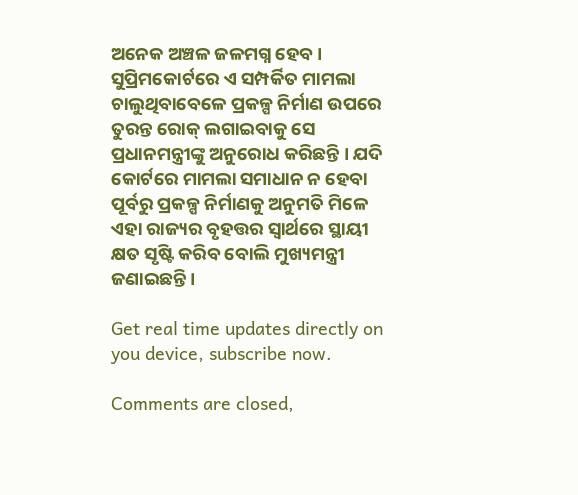ଅନେକ ଅଞ୍ଚଳ ଜଳମଗ୍ନ ହେବ । ସୁପ୍ରିମକୋର୍ଟରେ ଏ ସମ୍ପର୍କିତ ମାମଲା ଚାଲୁଥିବାବେଳେ ପ୍ରକଳ୍ପ ନିର୍ମାଣ ଉପରେ ତୁରନ୍ତ ରୋକ୍ ଲଗାଇବାକୁ ସେ ପ୍ରଧାନମନ୍ତ୍ରୀଙ୍କୁ ଅନୁରୋଧ କରିଛନ୍ତି । ଯଦି କୋର୍ଟରେ ମାମଲା ସମାଧାନ ନ ହେବା ପୂର୍ବରୁ ପ୍ରକଳ୍ପ ନିର୍ମାଣକୁ ଅନୁମତି ମିଳେ ଏହା ରାଜ୍ୟର ବୃହତ୍ତର ସ୍ୱାର୍ଥରେ ସ୍ଥାୟୀ କ୍ଷତ ସୃଷ୍ଟି କରିବ ବୋଲି ମୁଖ୍ୟମନ୍ତ୍ରୀ ଜଣାଇଛନ୍ତି ।

Get real time updates directly on you device, subscribe now.

Comments are closed,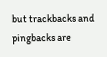but trackbacks and pingbacks are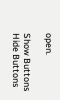open.

Show Buttons
Hide Buttons